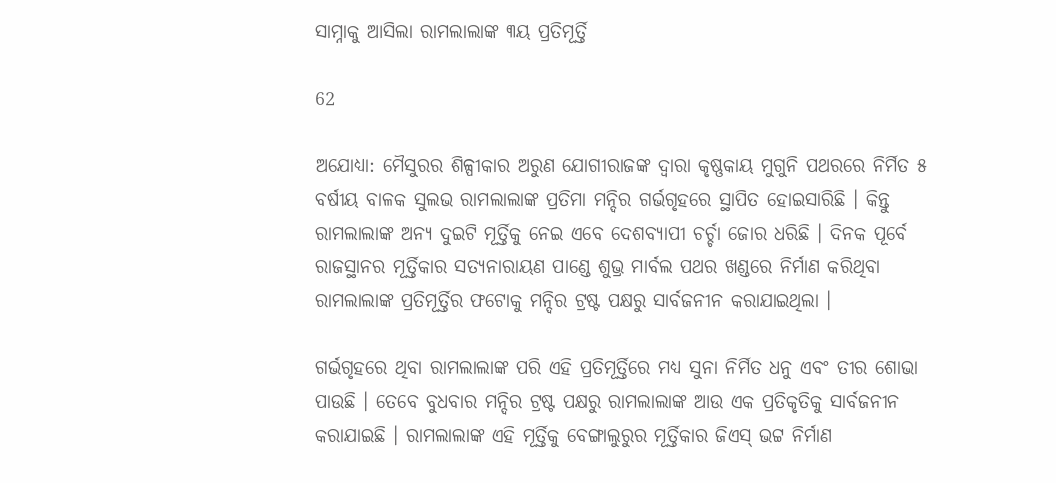ସାମ୍ନାକୁ ଆସିଲା ରାମଲାଲାଙ୍କ ୩ୟ ପ୍ରତିମୂର୍ତ୍ତି

62

ଅଯୋଧ୍ୟା: ମୈସୁରର ଶିଳ୍ପୀକାର ଅରୁଣ ଯୋଗୀରାଜଙ୍କ ଦ୍ୱାରା କୃଷ୍ଣକାୟ ମୁଗୁନି ପଥରରେ ନିର୍ମିତ ୫ ବର୍ଷୀୟ ବାଳକ ସୁଲଭ ରାମଲାଲାଙ୍କ ପ୍ରତିମା ମନ୍ଦିର ଗର୍ଭଗୃହରେ ସ୍ଥାପିତ ହୋଇସାରିଛି । କିନ୍ତୁ ରାମଲାଲାଙ୍କ ଅନ୍ୟ ଦୁଇଟି ମୂର୍ତ୍ତିକୁ ନେଇ ଏବେ ଦେଶବ୍ୟାପୀ ଚର୍ଚ୍ଚା ଜୋର ଧରିଛି । ଦିନକ ପୂର୍ବେ ରାଜସ୍ଥାନର ମୂର୍ତ୍ତିକାର ସତ୍ୟନାରାୟଣ ପାଣ୍ଡେ ଶୁଭ୍ର ମାର୍ବଲ ପଥର ଖଣ୍ଡରେ ନିର୍ମାଣ କରିଥିବା ରାମଲାଲାଙ୍କ ପ୍ରତିମୂର୍ତ୍ତିର ଫଟୋକୁ ମନ୍ଦିର ଟ୍ରଷ୍ଟ ପକ୍ଷରୁ ସାର୍ବଜନୀନ କରାଯାଇଥିଲା ।

ଗର୍ଭଗୃହରେ ଥିବା ରାମଲାଲାଙ୍କ ପରି ଏହି ପ୍ରତିମୂର୍ତ୍ତିରେ ମଧ୍ୟ ସୁନା ନିର୍ମିତ ଧନୁ ଏବଂ ତୀର ଶୋଭା ପାଉଛି । ତେବେ ବୁଧବାର ମନ୍ଦିର ଟ୍ରଷ୍ଟ ପକ୍ଷରୁ ରାମଲାଲାଙ୍କ ଆଉ ଏକ ପ୍ରତିକୃତିକୁ ସାର୍ବଜନୀନ କରାଯାଇଛି । ରାମଲାଲାଙ୍କ ଏହି ମୂର୍ତ୍ତିକୁ ବେଙ୍ଗାଲୁରୁର ମୂର୍ତ୍ତିକାର ଜିଏସ୍ ଭଟ୍ଟ ନିର୍ମାଣ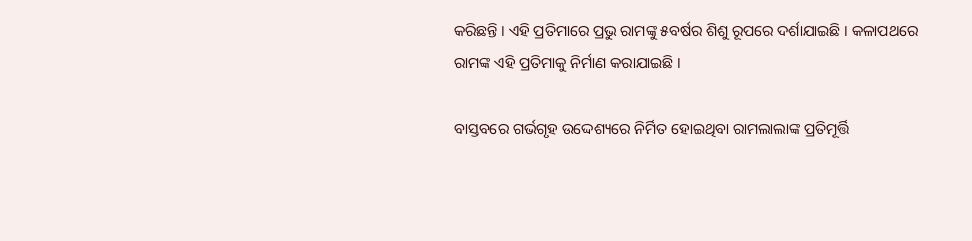କରିଛନ୍ତି । ଏହି ପ୍ରତିମାରେ ପ୍ରଭୁ ରାମଙ୍କୁ ୫ବର୍ଷର ଶିଶୁ ରୂପରେ ଦର୍ଶାଯାଇଛି । କଳାପଥରେ ରାମଙ୍କ ଏହି ପ୍ରତିମାକୁ ନିର୍ମାଣ କରାଯାଇଛି ।

ବାସ୍ତବରେ ଗର୍ଭଗୃହ ଉଦ୍ଦେଶ୍ୟରେ ନିର୍ମିତ ହୋଇଥିବା ରାମଲାଲାଙ୍କ ପ୍ରତିମୂର୍ତ୍ତି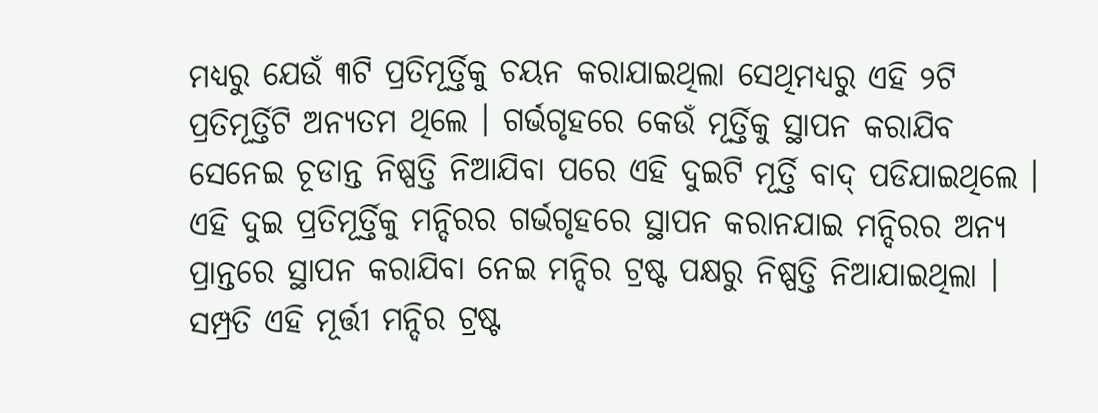ମଧ୍ୟରୁ ଯେଉଁ ୩ଟି ପ୍ରତିମୂର୍ତ୍ତିକୁ ଚୟନ କରାଯାଇଥିଲା ସେଥିମଧ୍ୟରୁ ଏହି ୨ଟି ପ୍ରତିମୂର୍ତ୍ତିଟି ଅନ୍ୟତମ ଥିଲେ । ଗର୍ଭଗୃହରେ କେଉଁ ମୂର୍ତ୍ତିକୁ ସ୍ଥାପନ କରାଯିବ ସେନେଇ ଚୂଡାନ୍ତ ନିଷ୍ପତ୍ତି ନିଆଯିବା ପରେ ଏହି ଦୁଇଟି ମୂର୍ତ୍ତି ବାଦ୍ ପଡିଯାଇଥିଲେ । ଏହି ଦୁଇ ପ୍ରତିମୂର୍ତ୍ତିକୁ ମନ୍ଦିରର ଗର୍ଭଗୃହରେ ସ୍ଥାପନ କରାନଯାଇ ମନ୍ଦିରର ଅନ୍ୟ ପ୍ରାନ୍ତରେ ସ୍ଥାପନ କରାଯିବା ନେଇ ମନ୍ଦିର ଟ୍ରଷ୍ଟ ପକ୍ଷରୁ ନିଷ୍ପତ୍ତି ନିଆଯାଇଥିଲା । ସମ୍ପ୍ରତି ଏହି ମୂର୍ତ୍ତୀ ମନ୍ଦିର ଟ୍ରଷ୍ଟ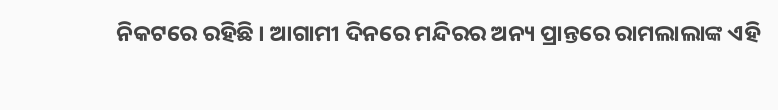ନିକଟରେ ରହିଛି । ଆଗାମୀ ଦିନରେ ମନ୍ଦିରର ଅନ୍ୟ ପ୍ରାନ୍ତରେ ରାମଲାଲାଙ୍କ ଏହି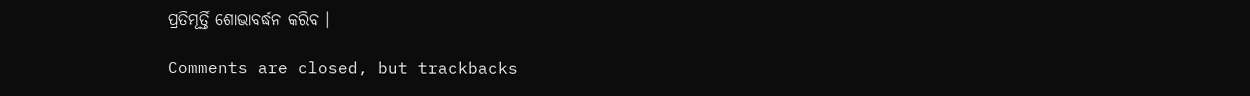ପ୍ରତିମୂର୍ତ୍ତି ଶୋଭାବର୍ଦ୍ଧନ କରିବ ।

Comments are closed, but trackbacks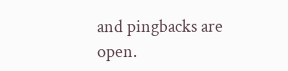and pingbacks are open.